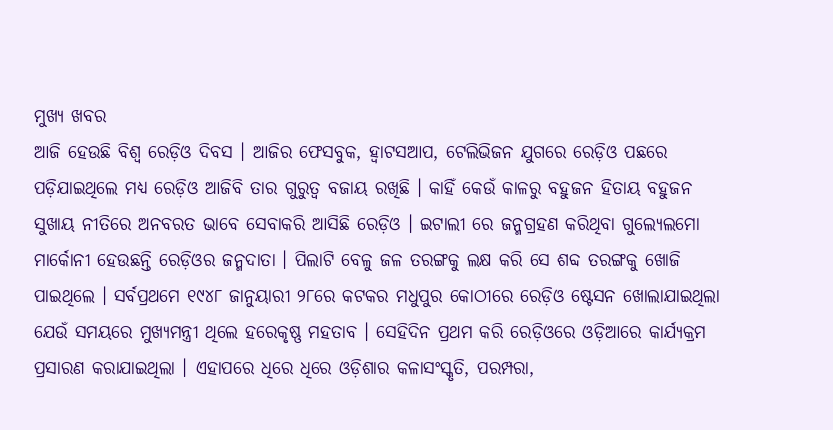ମୁଖ୍ୟ ଖବର
ଆଜି ହେଉଛି ବିଶ୍ୱ ରେଡ଼ିଓ ଦିବସ । ଆଜିର ଫେସବୁକ, ହ୍ୱାଟସଆପ, ଟେଲିଭିଜନ ଯୁଗରେ ରେଡ଼ିଓ ପଛରେ ପଡ଼ିଯାଇଥିଲେ ମଧ୍ୟ ରେଡ଼ିଓ ଆଜିବି ତାର ଗୁରୁତ୍ୱ ବଜାୟ ରଖିଛି । କାହିଁ କେଉଁ କାଳରୁ ବହୁଜନ ହିତାୟ ବହୁଜନ ସୁଖାୟ ନୀତିରେ ଅନବରତ ଭାବେ ସେବାକରି ଆସିଛି ରେଡ଼ିଓ । ଇଟାଲୀ ରେ ଜନ୍ମଗ୍ରହଣ କରିଥିବା ଗୁଲ୍ୟେଲମୋ ମାର୍କୋନୀ ହେଉଛନ୍ତି ରେଡ଼ିଓର ଜନ୍ମଦାତା । ପିଲାଟି ବେଳୁ ଜଳ ତରଙ୍ଗକୁ ଲକ୍ଷ କରି ସେ ଶବ୍ଦ ତରଙ୍ଗକୁ ଖୋଜି ପାଇଥିଲେ । ସର୍ବପ୍ରଥମେ ୧୯୪୮ ଜାନୁୟାରୀ ୨୮ରେ କଟକର ମଧୁପୁର କୋଠୀରେ ରେଡ଼ିଓ ଷ୍ଟେସନ ଖୋଲାଯାଇଥିଲା ଯେଉଁ ସମୟରେ ମୁଖ୍ୟମନ୍ତ୍ରୀ ଥିଲେ ହରେକୃଷ୍ଣ ମହତାବ । ସେହିଦିନ ପ୍ରଥମ କରି ରେଡ଼ିଓରେ ଓଡ଼ିଆରେ କାର୍ଯ୍ୟକ୍ରମ ପ୍ରସାରଣ କରାଯାଇଥିଲା । ଏହାପରେ ଧିରେ ଧିରେ ଓଡ଼ିଶାର କଳାସଂସ୍କୃତି, ପରମ୍ପରା,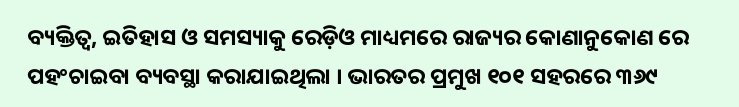ବ୍ୟକ୍ତିତ୍ୱ, ଇତିହାସ ଓ ସମସ୍ୟାକୁ ରେଡ଼ିଓ ମାଧ୍ୟମରେ ରାଜ୍ୟର କୋଣାନୁକୋଣ ରେ ପହଂଚାଇବା ବ୍ୟବସ୍ଥା କରାଯାଇଥିଲା । ଭାରତର ପ୍ରମୁଖ ୧୦୧ ସହରରେ ୩୬୯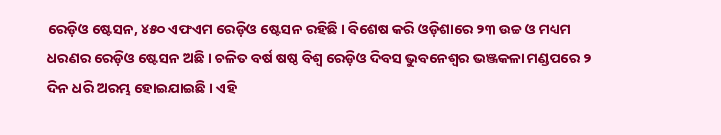ରେଡ଼ିଓ ଷ୍ଟେସନ, ୪୫୦ ଏଫଏମ ରେଡ଼ିଓ ଷ୍ଟେସନ ରହିଛି । ବିଶେଷ କରି ଓଡ଼ିଶାରେ ୨୩ ଉଚ୍ଚ ଓ ମଧ୍ୟମ ଧରଣର ରେଡ଼ିଓ ଷ୍ଟେସନ ଅଛି । ଚଳିତ ବର୍ଷ ଷଷ୍ଠ ବିଶ୍ୱ ରେଡ଼ିଓ ଦିବସ ଭୁବନେଶ୍ୱର ଭଞ୍ଜକଳା ମଣ୍ଡପରେ ୨ ଦିନ ଧରି ଅରମ୍ଭ ହୋଇଯାଇଛି । ଏହି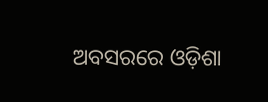ଅବସରରେ ଓଡ଼ିଶା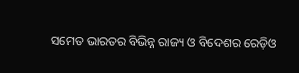ସମେତ ଭାରତର ବିଭିନ୍ନ ରାଜ୍ୟ ଓ ବିଦେଶର ରେଡ଼ିଓ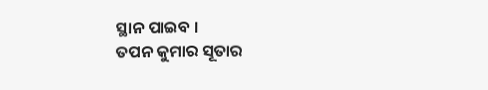ସ୍ଥାନ ପାଇବ ।
ତପନ କୁମାର ସୂତାର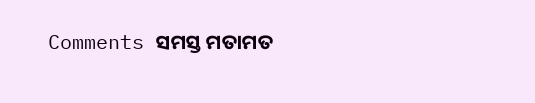Comments ସମସ୍ତ ମତାମତ